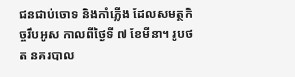ជនជាប់ចោទ និងកាំភ្លើង ដែលសមត្ថកិច្ចរឹបអូស កាលពីថ្ងៃទី ៧ ខែមីនា។ រូបថត នគរបាល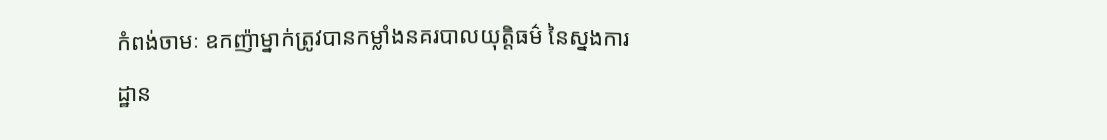កំពង់ចាមៈ ឧកញ៉ាម្នាក់ត្រូវបានកម្លាំងនគរបាលយុត្តិធម៌ នៃស្នងការដ្ឋាន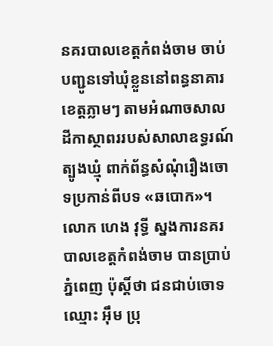នគរបាលខេត្តកំពង់ចាម ចាប់បញ្ជូនទៅឃុំខ្លួននៅពន្ធនាគារខេត្តភ្លាមៗ តាមអំណាចសាលដីកាស្ថាពររបស់សាលាឧទ្ធរណ៍ត្បូងឃ្មុំ ពាក់ព័ន្ធសំណុំរឿងចោទប្រកាន់ពីបទ «ឆបោក»។
លោក ហេង វុទ្ធី ស្នងការនគរបាលខេត្តកំពង់ចាម បានប្រាប់ ភ្នំពេញ ប៉ុស្តិ៍ថា ជនជាប់ចោទឈ្មោះ អ៊ឹម ប្រុ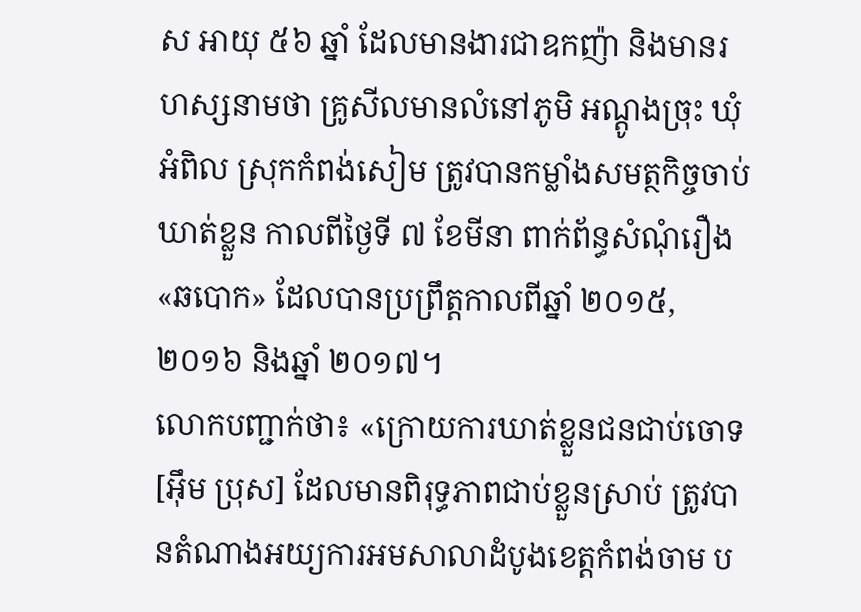ស អាយុ ៥៦ ឆ្នាំ ដែលមានងារជាឧកញ៉ា និងមានរហស្សនាមថា គ្រូសីលមានលំនៅភូមិ អណ្តូងច្រុះ ឃុំអំពិល ស្រុកកំពង់សៀម ត្រូវបានកម្លាំងសមត្ថកិច្ចចាប់ឃាត់ខ្លួន កាលពីថ្ងៃទី ៧ ខែមីនា ពាក់ព័ន្ធសំណុំរឿង «ឆបោក» ដែលបានប្រព្រឹត្តកាលពីឆ្នាំ ២០១៥, ២០១៦ និងឆ្នាំ ២០១៧។
លោកបញ្ជាក់ថា៖ «ក្រោយការឃាត់ខ្លួនជនជាប់ចោទ [អ៊ឹម ប្រុស] ដែលមានពិរុទ្ធភាពជាប់ខ្លួនស្រាប់ ត្រូវបានតំណាងអយ្យការអមសាលាដំបូងខេត្តកំពង់ចាម ប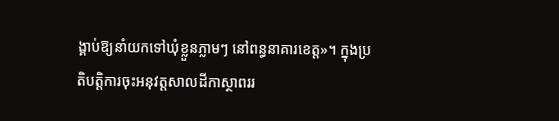ង្គាប់ឱ្យនាំយកទៅឃុំខ្លួនភ្លាមៗ នៅពន្ធនាគារខេត្ត»។ ក្នុងប្រតិបត្តិការចុះអនុវត្តសាលដីកាស្ថាពររ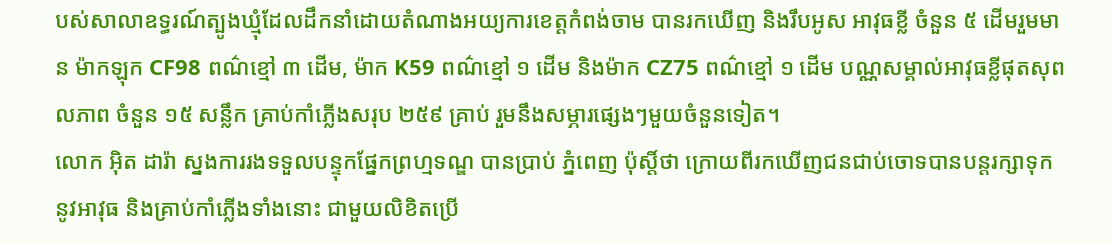បស់សាលាឧទ្ធរណ៍ត្បូងឃ្មុំដែលដឹកនាំដោយតំណាងអយ្យការខេត្តកំពង់ចាម បានរកឃើញ និងរឹបអូស អាវុធខ្លី ចំនួន ៥ ដើមរួមមាន ម៉ាកឡុក CF98 ពណ៌ខ្មៅ ៣ ដើម, ម៉ាក K59 ពណ៌ខ្មៅ ១ ដើម និងម៉ាក CZ75 ពណ៌ខ្មៅ ១ ដើម បណ្ណសម្គាល់អាវុធខ្លីផុតសុពលភាព ចំនួន ១៥ សន្លឹក គ្រាប់កាំភ្លើងសរុប ២៥៩ គ្រាប់ រួមនឹងសម្ភារផ្សេងៗមួយចំនួនទៀត។
លោក អ៊ិត ដារ៉ា ស្នងការរងទទួលបន្ទុកផ្នែកព្រហ្មទណ្ឌ បានប្រាប់ ភ្នំពេញ ប៉ុស្តិ៍ថា ក្រោយពីរកឃើញជនជាប់ចោទបានបន្តរក្សាទុកនូវអាវុធ និងគ្រាប់កាំភ្លើងទាំងនោះ ជាមួយលិខិតប្រើ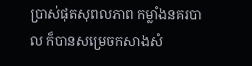ប្រាស់ផុតសុពលភាព កម្លាំងនគរបាល ក៏បានសម្រេចកសាងសំ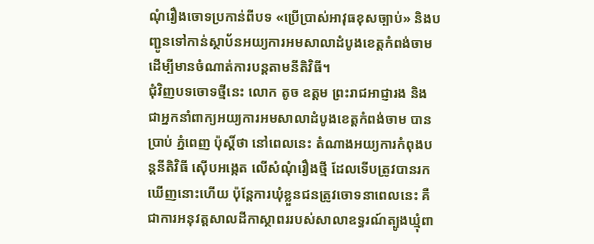ណុំរឿងចោទប្រកាន់ពីបទ «ប្រើប្រាស់អាវុធខុសច្បាប់» និងបញ្ជូនទៅកាន់ស្ថាប័នអយ្យការអមសាលាដំបូងខេត្តកំពង់ចាម ដើម្បីមានចំណាត់ការបន្តតាមនីតិវិធី។
ជុំវិញបទចោទថ្មីនេះ លោក តូច ឧត្តម ព្រះរាជអាជ្ញារង និងជាអ្នកនាំពាក្យអយ្យការអមសាលាដំបូងខេត្តកំពង់ចាម បានប្រាប់ ភ្នំពេញ ប៉ុស្តិ៍ថា នៅពេលនេះ តំណាងអយ្យការកំពុងបន្តនីតិវិធី ស៊ើបអង្កេត លើសំណុំរឿងថ្មី ដែលទើបត្រូវបានរកឃើញនោះហើយ ប៉ុន្តែការឃុំខ្លួនជនត្រូវចោទនាពេលនេះ គឺជាការអនុវត្តសាលដីកាស្ថាពររបស់សាលាឧទ្ធរណ៍ត្បូងឃ្មុំពា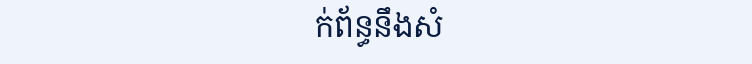ក់ព័ន្ធនឹងសំ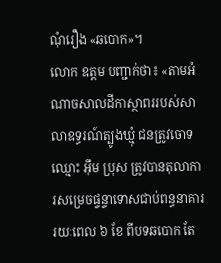ណុំរឿង «ឆបោក»។
លោក ឧត្តម បញ្ជាក់ថា៖ «តាមអំណាចសាលដីកាស្ថាពររបស់សាលាឧទ្ធរណ៍ត្បូងឃ្មុំ ជនត្រូវចោទឈ្មោះ អ៊ឹម ប្រុស ត្រូវបានតុលាការសម្រេចផ្ទន្ទាទោសជាប់ពន្ធនាគាររយៈពេល ៦ ខែ ពីបទឆបោក តែ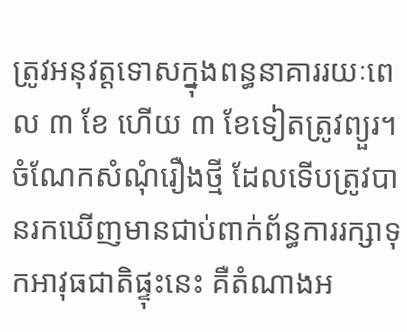ត្រូវអនុវត្តទោសក្នុងពន្ធនាគាររយៈពេល ៣ ខែ ហើយ ៣ ខែទៀតត្រូវព្យួរ។ ចំណែកសំណុំរឿងថ្មី ដែលទើបត្រូវបានរកឃើញមានជាប់ពាក់ព័ន្ធការរក្សាទុកអាវុធជាតិផ្ទុះនេះ គឺតំណាងអ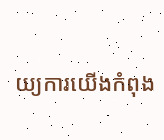យ្យការយើងកំពុង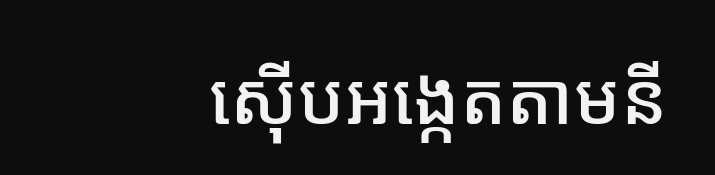ស៊ើបអង្កេតតាមនី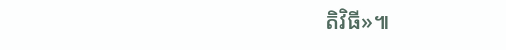តិវិធី»៕